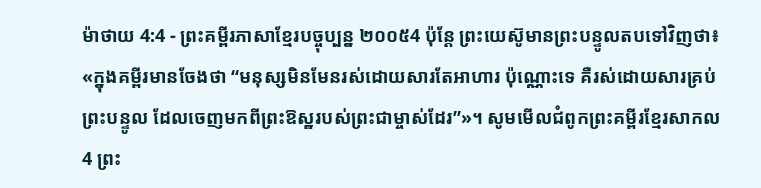ម៉ាថាយ 4:4 - ព្រះគម្ពីរភាសាខ្មែរបច្ចុប្បន្ន ២០០៥4 ប៉ុន្តែ ព្រះយេស៊ូមានព្រះបន្ទូលតបទៅវិញថា៖ «ក្នុងគម្ពីរមានចែងថា “មនុស្សមិនមែនរស់ដោយសារតែអាហារ ប៉ុណ្ណោះទេ គឺរស់ដោយសារគ្រប់ព្រះបន្ទូល ដែលចេញមកពីព្រះឱស្ឋរបស់ព្រះជាម្ចាស់ដែរ”»។ សូមមើលជំពូកព្រះគម្ពីរខ្មែរសាកល4 ព្រះ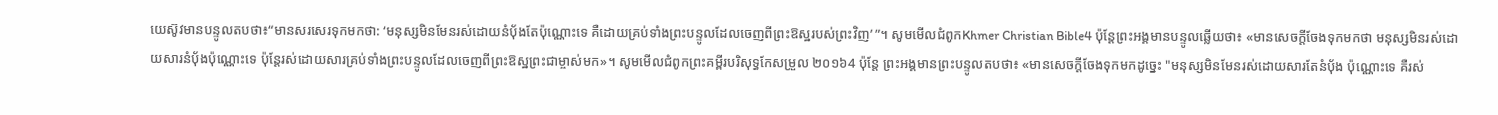យេស៊ូវមានបន្ទូលតបថា៖“មានសរសេរទុកមកថា: ‘មនុស្សមិនមែនរស់ដោយនំប៉័ងតែប៉ុណ្ណោះទេ គឺដោយគ្រប់ទាំងព្រះបន្ទូលដែលចេញពីព្រះឱស្ឋរបស់ព្រះវិញ’ ”។ សូមមើលជំពូកKhmer Christian Bible4 ប៉ុន្ដែព្រះអង្គមានបន្ទូលឆ្លើយថា៖ «មានសេចក្ដីចែងទុកមកថា មនុស្សមិនរស់ដោយសារនំប៉័ងប៉ុណ្ណោះទេ ប៉ុន្ដែរស់ដោយសារគ្រប់ទាំងព្រះបន្ទូលដែលចេញពីព្រះឱស្ឋព្រះជាម្ចាស់មក»។ សូមមើលជំពូកព្រះគម្ពីរបរិសុទ្ធកែសម្រួល ២០១៦4 ប៉ុន្តែ ព្រះអង្គមានព្រះបន្ទូលតបថា៖ «មានសេចក្តីចែងទុកមកដូច្នេះ "មនុស្សមិនមែនរស់ដោយសារតែនំបុ័ង ប៉ុណ្ណោះទេ គឺរស់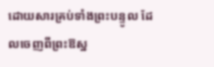ដោយសារគ្រប់ទាំងព្រះបន្ទូល ដែលចេញពីព្រះឱស្ឋ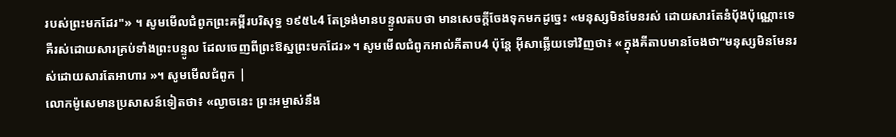របស់ព្រះមកដែរ"» ។ សូមមើលជំពូកព្រះគម្ពីរបរិសុទ្ធ ១៩៥៤4 តែទ្រង់មានបន្ទូលតបថា មានសេចក្ដីចែងទុកមកដូច្នេះ «មនុស្សមិនមែនរស់ ដោយសារតែនំបុ័ងប៉ុណ្ណោះទេ គឺរស់ដោយសារគ្រប់ទាំងព្រះបន្ទូល ដែលចេញពីព្រះឱស្ឋព្រះមកដែរ»។ សូមមើលជំពូកអាល់គីតាប4 ប៉ុន្ដែ អ៊ីសាឆ្លើយទៅវិញថា៖ «ក្នុងគីតាបមានចែងថា“មនុស្សមិនមែនរស់ដោយសារតែអាហារ »។ សូមមើលជំពូក |
លោកម៉ូសេមានប្រសាសន៍ទៀតថា៖ «ល្ងាចនេះ ព្រះអម្ចាស់នឹង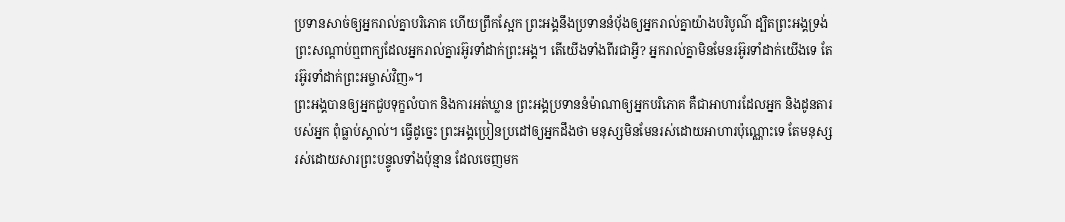ប្រទានសាច់ឲ្យអ្នករាល់គ្នាបរិភោគ ហើយព្រឹកស្អែក ព្រះអង្គនឹងប្រទាននំប៉័ងឲ្យអ្នករាល់គ្នាយ៉ាងបរិបូណ៌ ដ្បិតព្រះអង្គទ្រង់ព្រះសណ្ដាប់ឮពាក្យដែលអ្នករាល់គ្នារអ៊ូរទាំដាក់ព្រះអង្គ។ តើយើងទាំងពីរជាអ្វី? អ្នករាល់គ្នាមិនមែនរអ៊ូរទាំដាក់យើងទេ តែរអ៊ូរទាំដាក់ព្រះអម្ចាស់វិញ»។
ព្រះអង្គបានឲ្យអ្នកជួបទុក្ខលំបាក និងការអត់ឃ្លាន ព្រះអង្គប្រទាននំម៉ាណាឲ្យអ្នកបរិភោគ គឺជាអាហារដែលអ្នក និងដូនតារបស់អ្នក ពុំធ្លាប់ស្គាល់។ ធ្វើដូច្នេះ ព្រះអង្គប្រៀនប្រដៅឲ្យអ្នកដឹងថា មនុស្សមិនមែនរស់ដោយអាហារប៉ុណ្ណោះទេ តែមនុស្សរស់ដោយសារព្រះបន្ទូលទាំងប៉ុន្មាន ដែលចេញមក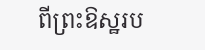ពីព្រះឱស្ឋរប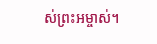ស់ព្រះអម្ចាស់។